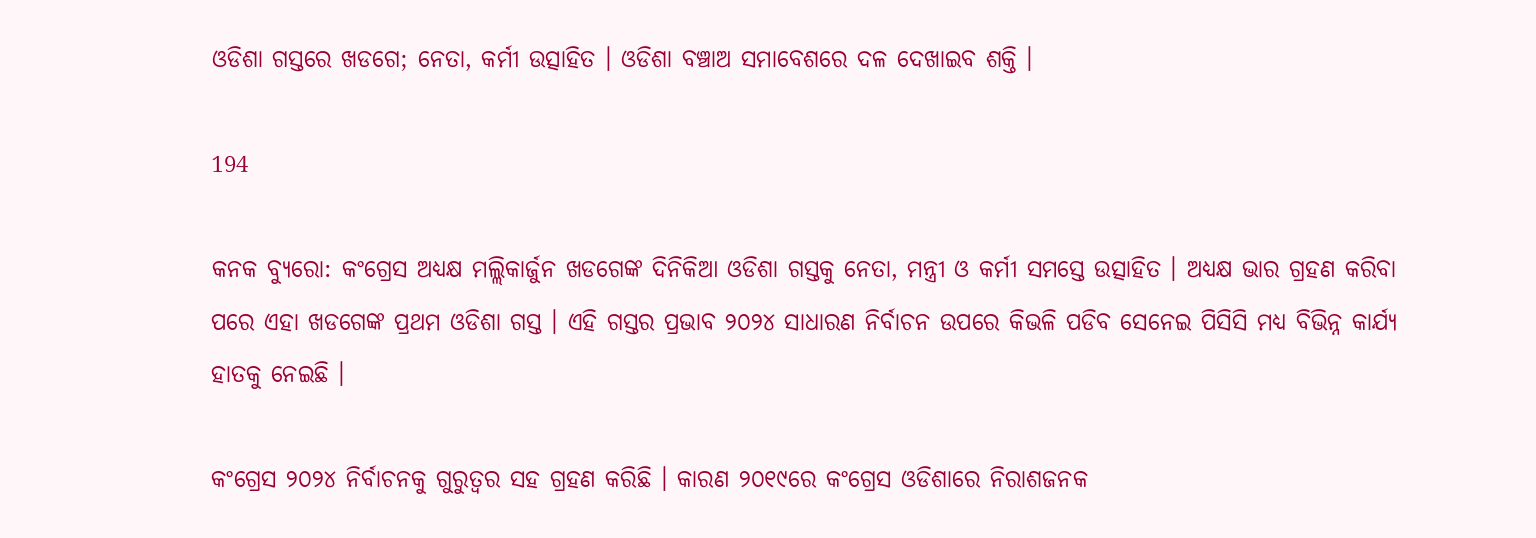ଓଡିଶା ଗସ୍ତରେ ଖଡଗେ; ନେତା, କର୍ମୀ ଉତ୍ସାହିତ । ଓଡିଶା ବଞ୍ଚାଅ ସମାବେଶରେ ଦଳ ଦେଖାଇବ ଶକ୍ତି ।

194

କନକ ବ୍ୟୁରୋ: କଂଗ୍ରେସ ଅଧ୍ୟକ୍ଷ ମଲ୍ଲିକାର୍ଜୁନ ଖଡଗେଙ୍କ ଦିନିକିଆ ଓଡିଶା ଗସ୍ତକୁ ନେତା, ମନ୍ତ୍ରୀ ଓ କର୍ମୀ ସମସ୍ତେ ଉତ୍ସାହିତ । ଅଧ୍ୟକ୍ଷ ଭାର ଗ୍ରହଣ କରିବା ପରେ ଏହା ଖଡଗେଙ୍କ ପ୍ରଥମ ଓଡିଶା ଗସ୍ତ । ଏହି ଗସ୍ତର ପ୍ରଭାବ ୨୦୨୪ ସାଧାରଣ ନିର୍ବାଚନ ଉପରେ କିଭଳି ପଡିବ ସେନେଇ ପିସିସି ମଧ୍ୟ ବିଭିନ୍ନ କାର୍ଯ୍ୟ ହାତକୁ ନେଇଛି ।

କଂଗ୍ରେସ ୨୦୨୪ ନିର୍ବାଚନକୁ ଗୁରୁତ୍ୱର ସହ ଗ୍ରହଣ କରିଛି । କାରଣ ୨୦୧୯ରେ କଂଗ୍ରେସ ଓଡିଶାରେ ନିରାଶଜନକ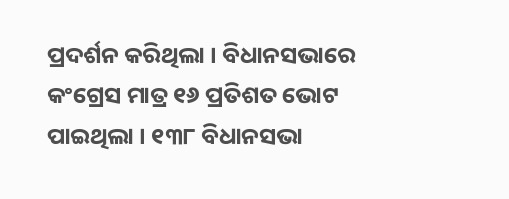ପ୍ରଦର୍ଶନ କରିଥିଲା । ବିଧାନସଭାରେ କଂଗ୍ରେସ ମାତ୍ର ୧୬ ପ୍ରତିଶତ ଭୋଟ ପାଇଥିଲା । ୧୩୮ ବିଧାନସଭା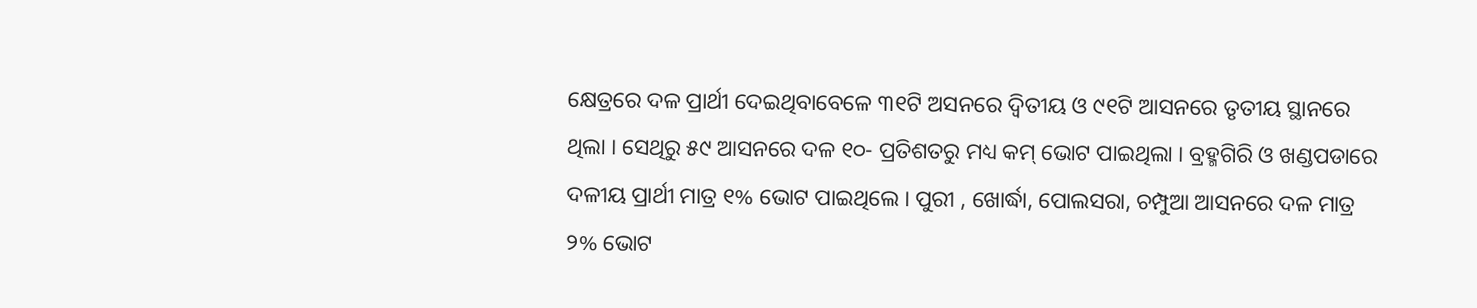କ୍ଷେତ୍ରରେ ଦଳ ପ୍ରାର୍ଥୀ ଦେଇଥିବାବେଳେ ୩୧ଟି ଅସନରେ ଦ୍ୱିତୀୟ ଓ ୯୧ଟି ଆସନରେ ତୃତୀୟ ସ୍ଥାନରେ ଥିଲା । ସେଥିରୁ ୫୯ ଆସନରେ ଦଳ ୧୦- ପ୍ରତିଶତରୁ ମଧ୍ୟ କମ୍ ଭୋଟ ପାଇଥିଲା । ବ୍ରହ୍ମଗିରି ଓ ଖଣ୍ଡପଡାରେ ଦଳୀୟ ପ୍ରାର୍ଥୀ ମାତ୍ର ୧% ଭୋଟ ପାଇଥିଲେ । ପୁରୀ , ଖୋର୍ଦ୍ଧା, ପୋଲସରା, ଚମ୍ପୁଆ ଆସନରେ ଦଳ ମାତ୍ର ୨% ଭୋଟ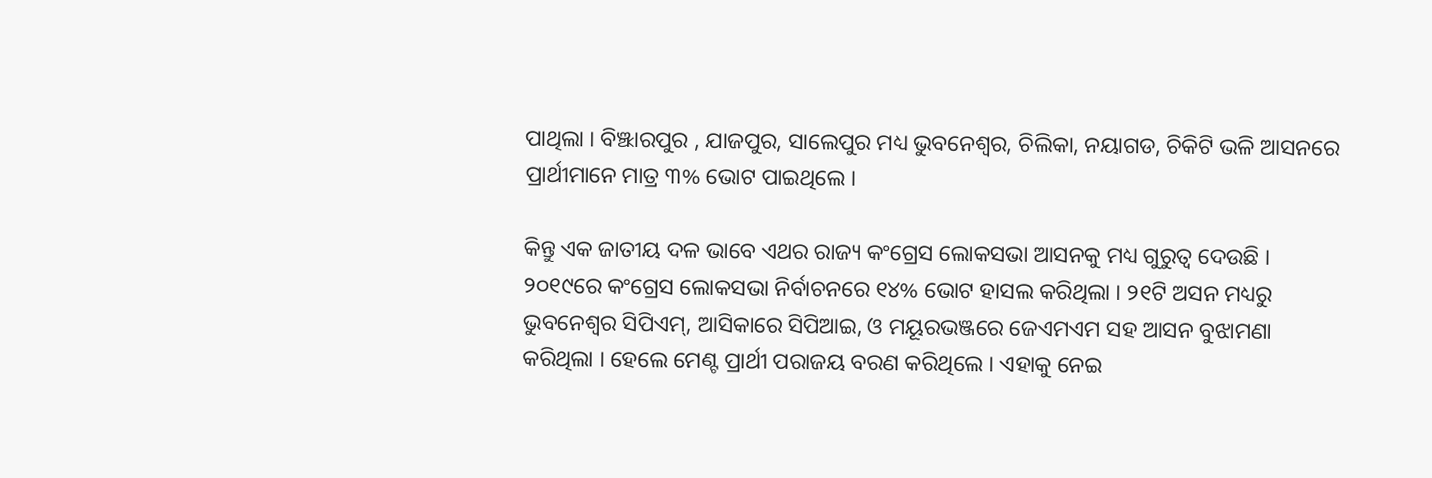ପାଥିଲା । ବିଞ୍ଝାରପୁର , ଯାଜପୁର, ସାଲେପୁର ମଧ୍ୟ ଭୁବନେଶ୍ୱର, ଚିଲିକା, ନୟାଗଡ, ଚିକିଟି ଭଳି ଆସନରେ ପ୍ରାର୍ଥୀମାନେ ମାତ୍ର ୩% ଭୋଟ ପାଇଥିଲେ ।

କିନ୍ତୁ ଏକ ଜାତୀୟ ଦଳ ଭାବେ ଏଥର ରାଜ୍ୟ କଂଗ୍ରେସ ଲୋକସଭା ଆସନକୁ ମଧ୍ୟ ଗୁରୁତ୍ୱ ଦେଉଛି । ୨୦୧୯ରେ କଂଗ୍ରେସ ଲୋକସଭା ନିର୍ବାଚନରେ ୧୪% ଭୋଟ ହାସଲ କରିଥିଲା । ୨୧ଟି ଅସନ ମଧ୍ୟରୁ ଭୁବନେଶ୍ୱର ସିପିଏମ୍, ଆସିକାରେ ସିପିଆଇ, ଓ ମୟୂରଭଞ୍ଜରେ ଜେଏମଏମ ସହ ଆସନ ବୁଝାମଣା କରିଥିଲା । ହେଲେ ମେଣ୍ଟ ପ୍ରାର୍ଥୀ ପରାଜୟ ବରଣ କରିଥିଲେ । ଏହାକୁ ନେଇ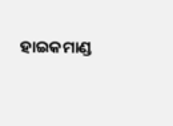ହାଇକମାଣ୍ଡ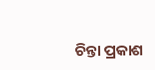ଚିନ୍ତା ପ୍ରକାଶ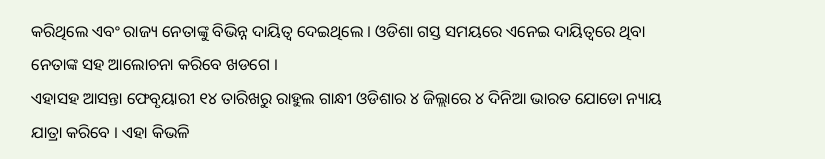କରିଥିଲେ ଏବଂ ରାଜ୍ୟ ନେତାଙ୍କୁ ବିଭିନ୍ନ ଦାୟିତ୍ୱ ଦେଇଥିଲେ । ଓଡିଶା ଗସ୍ତ ସମୟରେ ଏନେଇ ଦାୟିତ୍ୱରେ ଥିବା ନେତାଙ୍କ ସହ ଆଲୋଚନା କରିବେ ଖଡଗେ ।
ଏହାସହ ଆସନ୍ତା ଫେବୃୟାରୀ ୧୪ ତାରିଖରୁ ରାହୁଲ ଗାନ୍ଧୀ ଓଡିଶାର ୪ ଜିଲ୍ଲାରେ ୪ ଦିନିଆ ଭାରତ ଯୋଡୋ ନ୍ୟାୟ ଯାତ୍ରା କରିବେ । ଏହା କିଭଳି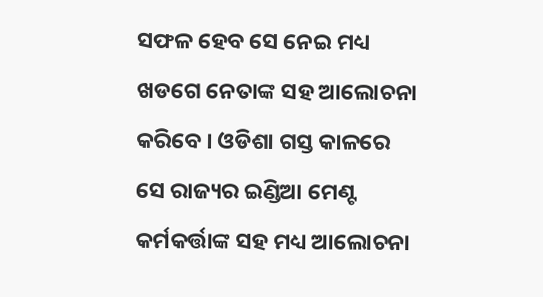ସଫଳ ହେବ ସେ ନେଇ ମଧ୍ୟ ଖଡଗେ ନେତାଙ୍କ ସହ ଆଲୋଚନା କରିବେ । ଓଡିଶା ଗସ୍ତ କାଳରେ ସେ ରାଜ୍ୟର ଇଣ୍ଡିଆ ମେଣ୍ଟ କର୍ମକର୍ତ୍ତାଙ୍କ ସହ ମଧ୍ୟ ଆଲୋଚନା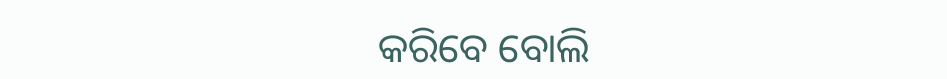କରିବେ ବୋଲି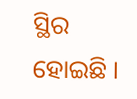ସ୍ଥିର ହୋଇଛି ।